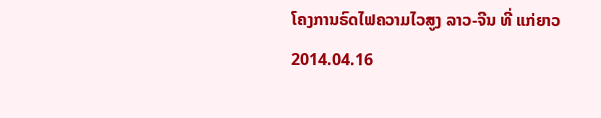ໂຄງການຣົດໄຟຄວາມໄວສູງ ລາວ-ຈີນ ທີ່ ແກ່ຍາວ
2014.04.16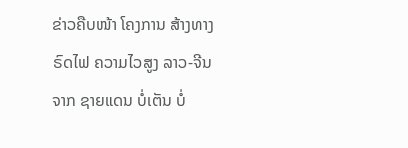ຂ່າວຄືບໜ້າ ໂຄງການ ສ້າງທາງ ຣົດໄຟ ຄວາມໄວສູງ ລາວ-ຈີນ ຈາກ ຊາຍແດນ ບໍ່ເຕັນ ບໍ່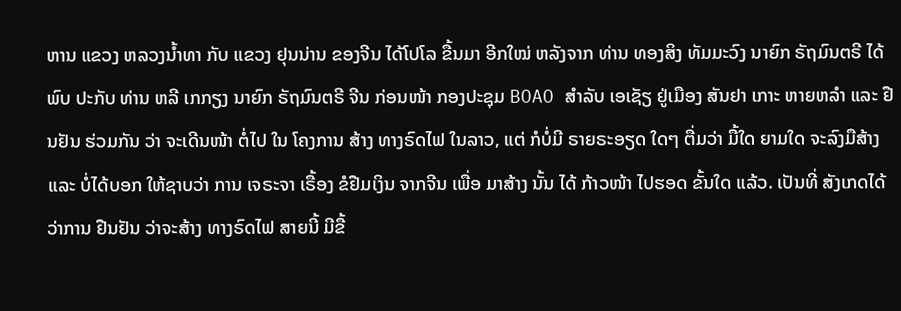ຫານ ແຂວງ ຫລວງນໍ້າທາ ກັບ ແຂວງ ຢຸນນ່ານ ຂອງຈີນ ໄດ້ໂປໂລ ຂື້ນມາ ອີກໃໝ່ ຫລັງຈາກ ທ່ານ ທອງສິງ ທັມມະວົງ ນາຍົກ ຣັຖມົນຕຣີ ໄດ້ພົບ ປະກັບ ທ່ານ ຫລີ ເກກຽງ ນາຍົກ ຣັຖມົນຕຣີ ຈີນ ກ່ອນໜ້າ ກອງປະຊຸມ BOAO ສໍາລັບ ເອເຊັຽ ຢູ່ເມືອງ ສັນຢາ ເກາະ ຫາຍຫລໍາ ແລະ ຢືນຢັນ ຮ່ວມກັນ ວ່າ ຈະເດີນໜ້າ ຕໍ່ໄປ ໃນ ໂຄງການ ສ້າງ ທາງຣົດໄຟ ໃນລາວ, ແຕ່ ກໍບໍ່ມີ ຣາຍຣະອຽດ ໃດໆ ຕື່ມວ່າ ມື້ໃດ ຍາມໃດ ຈະລົງມືສ້າງ ແລະ ບໍ່ໄດ້ບອກ ໃຫ້ຊາບວ່າ ການ ເຈຣະຈາ ເຣື້ອງ ຂໍຢືມເງິນ ຈາກຈີນ ເພື່ອ ມາສ້າງ ນັ້ນ ໄດ້ ກ້າວໜ້າ ໄປຮອດ ຂັ້ນໃດ ແລ້ວ. ເປັນທີ່ ສັງເກດໄດ້ ວ່າການ ຢືນຢັນ ວ່າຈະສ້າງ ທາງຣົດໄຟ ສາຍນີ້ ມີຂື້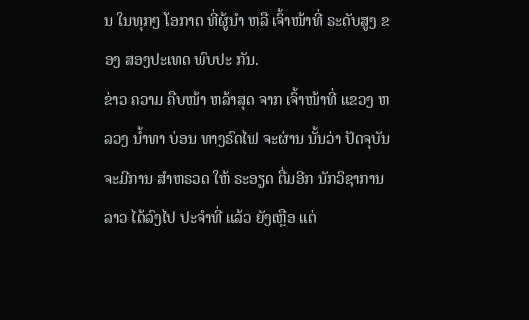ນ ໃນທຸກໆ ໂອກາດ ທີ່ຜູ້ນໍາ ຫລື ເຈົ້າໜ້າທີ່ ຣະດັບສູງ ຂອງ ສອງປະເທດ ພົບປະ ກັນ.
ຂ່າວ ຄວາມ ຄືບໜ້າ ຫລ້າສຸດ ຈາກ ເຈົ້າໜ້າທີ່ ແຂວງ ຫລວງ ນໍ້າທາ ບ່ອນ ທາງຣົດໄຟ ຈະຜ່ານ ນັ້ນວ່າ ປັດຈຸບັນ ຈະມີການ ສໍາຫຣວດ ໃຫ້ ຣະອຽດ ຕື່ມອີກ ນັກວິຊາການ ລາວ ໄດ້ລົງໄປ ປະຈໍາທີ່ ແລ້ວ ຍັງເຫຼືອ ແຕ່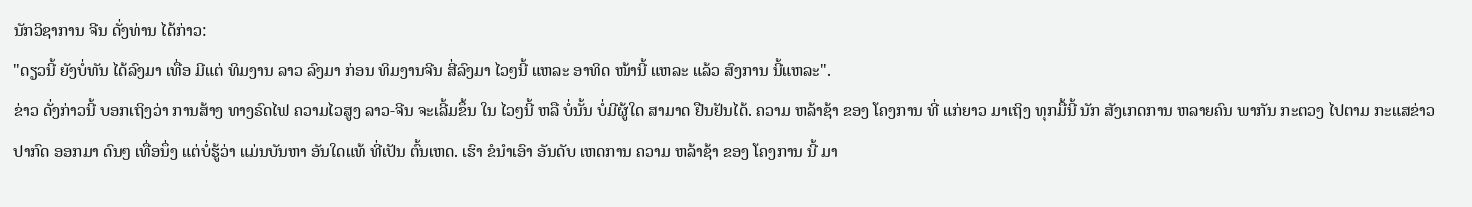ນັກວິຊາການ ຈີນ ດັ່ງທ່ານ ໄດ້ກ່າວ:
"ດຽວນີ້ ຍັງບໍ່ທັນ ໄດ້ລົງມາ ເທື່ອ ມີແຕ່ ທິມງານ ລາວ ລົງມາ ກ່ອນ ທິມງານຈີນ ສີ່ລົງມາ ໄວໆນີ້ ແຫລະ ອາທິດ ໜ້ານີ້ ແຫລະ ແລ້ວ ສົງການ ນີ້ແຫລະ".
ຂ່າວ ດັ່ງກ່າວນີ້ ບອກເຖິງວ່າ ການສ້າງ ທາງຣົດໄຟ ຄວາມໄວສູງ ລາວ-ຈີນ ຈະເລີ້ມຂຶ້ນ ໃນ ໄວໆນີ້ ຫລື ບໍ່ນັ້ນ ບໍ່ມີຜູ້ໃດ ສາມາດ ຢືນຢັນໄດ້. ຄວາມ ຫລ້າຊ້າ ຂອງ ໂຄງການ ທີ່ ແກ່ຍາວ ມາເຖິງ ທຸກມື້ນີ້ ນັກ ສັງເກດການ ຫລາຍຄົນ ພາກັນ ກະຕວງ ໄປຕາມ ກະແສຂ່າວ ປາກົດ ອອກມາ ດົນໆ ເທື່ອນຶ່ງ ແຕ່ບໍ່ຮູ້ວ່າ ແມ່ນບັນຫາ ອັນໃດແທ້ ທີ່ເປັນ ຕົ້ນເຫດ. ເຮົາ ຂໍນໍາເອົາ ອັນດັບ ເຫດການ ຄວາມ ຫລ້າຊ້າ ຂອງ ໂຄງການ ນີ້ ມາ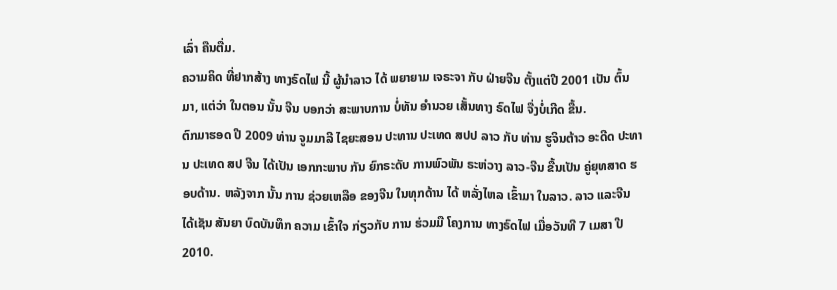ເລົ່າ ຄືນຕື່ມ.
ຄວາມຄິດ ທີ່ຢາກສ້າງ ທາງຣົດໄຟ ນີ້ ຜູ້ນໍາລາວ ໄດ້ ພຍາຍາມ ເຈຣະຈາ ກັບ ຝ່າຍຈີນ ຕັ້ງແຕ່ປີ 2001 ເປັນ ຕົ້ນມາ, ແຕ່ວ່າ ໃນຕອນ ນັ້ນ ຈີນ ບອກວ່າ ສະພາບການ ບໍ່ທັນ ອໍານວຍ ເສັ້ນທາງ ຣົດໄຟ ຈື່ງບໍ່ເກີດ ຂື້ນ.
ຕົກມາຮອດ ປີ 2009 ທ່ານ ຈູມມາລີ ໄຊຍະສອນ ປະທານ ປະເທດ ສປປ ລາວ ກັບ ທ່ານ ຮູຈິນຕ້າວ ອະດີດ ປະທານ ປະເທດ ສປ ຈີນ ໄດ້ເປັນ ເອກກະພາບ ກັນ ຍົກຣະດັບ ການພົວພັນ ຣະຫ່ວາງ ລາວ-ຈີນ ຂື້ນເປັນ ຄູ່ຍຸທສາດ ຮອບດ້ານ. ຫລັງຈາກ ນັ້ນ ການ ຊ່ວຍເຫລືອ ຂອງຈີນ ໃນທຸກດ້ານ ໄດ້ ຫລັ່ງໄຫລ ເຂົ້າມາ ໃນລາວ. ລາວ ແລະຈີນ ໄດ້ເຊັນ ສັນຍາ ບົດບັນທຶກ ຄວາມ ເຂົ້າໃຈ ກ່ຽວກັບ ການ ຮ່ວມມື ໂຄງການ ທາງຣົດໄຟ ເມື່ອວັນທີ 7 ເມສາ ປີ 2010.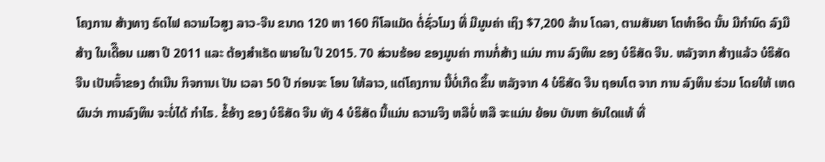ໂຄງການ ສ້າງທາງ ຣົດໄຟ ຄວາມໄວສູງ ລາວ-ຈີນ ຂນາດ 120 ຫາ 160 ກິໂລແມັດ ຕໍ່ຊົ່ວໂມງ ທີ່ ມີມູນຄ່າ ເຖິງ $7,200 ລ້ານ ໂດລາ, ຕາມສັນຍາ ໂຕທໍາອິດ ນັ້ນ ມີກໍານົດ ລົງມື ສ້າງ ໃນເດືຶອນ ເມສາ ປີ 2011 ແລະ ຕ້ອງສໍາເຣັດ ພາຍໃນ ປີ 2015. 70 ສ່ວນຮ້ອຍ ຂອງມູນຄ່າ ການກໍ່ສ້າງ ແມ່ນ ການ ລົງທຶນ ຂອງ ບໍຣິສັດ ຈີນ. ຫລັງຈາກ ສ້າງແລ້ວ ບໍຣິສັດ ຈີນ ເປັນເຈົ້າຂອງ ດໍາເນີນ ກິຈການເ ປັນ ເວລາ 50 ປີ ກ່ອນຈະ ໂອນ ໃຫ້ລາວ, ແຕ່ໂຄງການ ນີ້ບໍ່ເກີດ ຂຶ້ນ ຫລັງຈາກ 4 ບໍຣິສັດ ຈີນ ຖອນໂຕ ຈາກ ການ ລົງທຶນ ຮ່ວມ ໂດຍໃຫ້ ເຫດຜົນວ່າ ການລົງທຶນ ຈະບໍ່ໄດ້ ກໍາໄຣ. ຂໍ້ອ້າງ ຂອງ ບໍຣິສັດ ຈີນ ທັງ 4 ບໍຣິສັດ ນີ້ແມ່ນ ຄວາມຈິງ ຫລືບໍ່ ຫລື ຈະແມ່ນ ຍ້ອນ ບັນຫາ ອັນໃດແທ້ ທີ່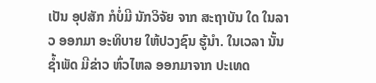ເປັນ ອຸປສັກ ກໍບໍ່ມີ ນັກວິຈັຍ ຈາກ ສະຖາບັນ ໃດ ໃນລາວ ອອກມາ ອະທິບາຍ ໃຫ້ປວງຊົນ ຮູ້ນໍາ. ໃນເວລາ ນັ້ນ ຊໍ້າພັດ ມີຂ່າວ ຫົ່ວໄຫລ ອອກມາຈາກ ປະເທດ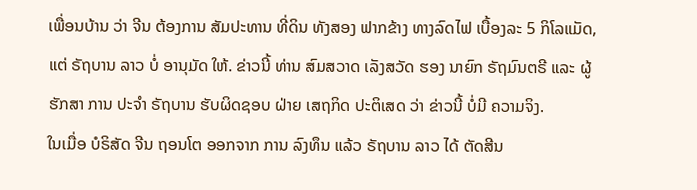ເພື່ອນບ້ານ ວ່າ ຈີນ ຕ້ອງການ ສັມປະທານ ທີ່ດິນ ທັງສອງ ຟາກຂ້າງ ທາງລົດໄຟ ເບື້ອງລະ 5 ກິໂລແມັດ, ແຕ່ ຣັຖບານ ລາວ ບໍ່ ອານຸມັດ ໃຫ້. ຂ່າວນີ້ ທ່ານ ສົມສວາດ ເລັງສວັດ ຮອງ ນາຍົກ ຣັຖມົນຕຣີ ແລະ ຜູ້ຮັກສາ ການ ປະຈໍາ ຣັຖບານ ຮັບຜິດຊອບ ຝ່າຍ ເສຖກິດ ປະຕິເສດ ວ່າ ຂ່າວນີ້ ບໍ່ມີ ຄວາມຈິງ.
ໃນເມື່ອ ບໍຣິສັດ ຈີນ ຖອນໂຕ ອອກຈາກ ການ ລົງທຶນ ແລ້ວ ຣັຖບານ ລາວ ໄດ້ ຕັດສີນ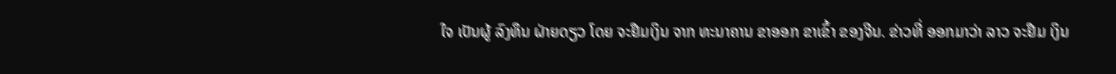ໃຈ ເປັນຜູ້ ລົງທຶນ ຝ່າຍດຽວ ໂດຍ ຈະຢືມເງິນ ຈາກ ທະນາຄານ ຂາອອກ ຂາເຂົ້າ ຂອງຈີນ. ຂ່າວທີ່ ອອກມາວ່າ ລາວ ຈະຢືມ ເງິນ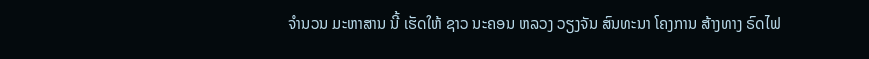ຈໍານວນ ມະຫາສານ ນີ້ ເຮັດໃຫ້ ຊາວ ນະຄອນ ຫລວງ ວຽງຈັນ ສົນທະນາ ໂຄງການ ສ້າງທາງ ຣົດໄຟ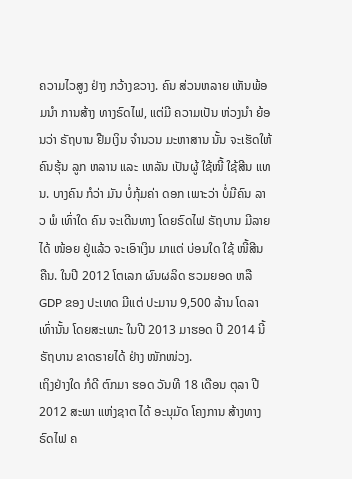ຄວາມໄວສູງ ຢ່າງ ກວ້າງຂວາງ. ຄົນ ສ່ວນຫລາຍ ເຫັນພ້ອມນໍາ ການສ້າງ ທາງຣົດໄຟ, ແຕ່ມີ ຄວາມເປັນ ຫ່ວງນໍາ ຍ້ອນວ່າ ຣັຖບານ ຢືມເງິນ ຈໍານວນ ມະຫາສານ ນັ້ນ ຈະເຮັດໃຫ້ ຄົນຮຸ້ນ ລູກ ຫລານ ແລະ ເຫລັນ ເປັນຜູ້ ໃຊ້ໜີ້ ໃຊ້ສີນ ແທນ. ບາງຄົນ ກໍວ່າ ມັນ ບໍ່ກຸ້ມຄ່າ ດອກ ເພາະວ່າ ບໍ່ມີຄົນ ລາວ ພໍ ເທົ່າໃດ ຄົນ ຈະເດີນທາງ ໂດຍຣົດໄຟ ຣັຖບານ ມີລາຍໄດ້ ໜ້ອຍ ຢູ່ແລ້ວ ຈະເອົາເງິນ ມາແຕ່ ບ່ອນໃດ ໃຊ້ ໜີ້ສີນ ຄືນ. ໃນປີ 2012 ໂຕເລກ ຜົນຜລິດ ຮວມຍອດ ຫລື GDP ຂອງ ປະເທດ ມີແຕ່ ປະມານ 9,500 ລ້ານ ໂດລາ ເທົ່ານັ້ນ ໂດຍສະເພາະ ໃນປີ 2013 ມາຮອດ ປີ 2014 ນີ້ ຣັຖບານ ຂາດຣາຍໄດ້ ຢ່າງ ໜັກໜ່ວງ.
ເຖິງຢ່າງໃດ ກໍດີ ຕົກມາ ຮອດ ວັນທີ 18 ເດືອນ ຕຸລາ ປີ 2012 ສະພາ ແຫ່ງຊາຕ ໄດ້ ອະນຸມັດ ໂຄງການ ສ້າງທາງ ຣົດໄຟ ຄ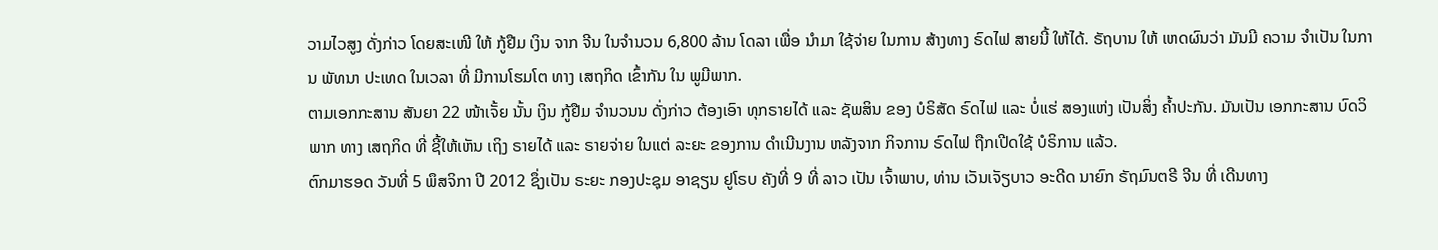ວາມໄວສູງ ດັ່ງກ່າວ ໂດຍສະເໜີ ໃຫ້ ກູ້ຢືມ ເງິນ ຈາກ ຈີນ ໃນຈໍານວນ 6,800 ລ້ານ ໂດລາ ເພື່ອ ນໍາມາ ໃຊ້ຈ່າຍ ໃນການ ສ້າງທາງ ຣົດໄຟ ສາຍນີ້ ໃຫ້ໄດ້. ຣັຖບານ ໃຫ້ ເຫດຜົນວ່າ ມັນມີ ຄວາມ ຈໍາເປັນ ໃນການ ພັທນາ ປະເທດ ໃນເວລາ ທີ່ ມີການໂຮມໂຕ ທາງ ເສຖກິດ ເຂົ້າກັນ ໃນ ພູມີພາກ.
ຕາມເອກກະສານ ສັນຍາ 22 ໜ້າເຈັ້ຍ ນັ້ນ ເງິນ ກູ້ຢືມ ຈໍານວນນ ດັ່ງກ່າວ ຕ້ອງເອົາ ທຸກຣາຍໄດ້ ແລະ ຊັພສິນ ຂອງ ບໍຣິສັດ ຣົດໄຟ ແລະ ບໍ່ແຮ່ ສອງແຫ່ງ ເປັນສິ່ງ ຄໍ້າປະກັນ. ມັນເປັນ ເອກກະສານ ບົດວິພາກ ທາງ ເສຖກິດ ທີ່ ຊີ້ໃຫ້ເຫັນ ເຖິງ ຣາຍໄດ້ ແລະ ຣາຍຈ່າຍ ໃນແຕ່ ລະຍະ ຂອງການ ດໍາເນີນງານ ຫລັງຈາກ ກິຈການ ຣົດໄຟ ຖືກເປີດໃຊ້ ບໍຣິການ ແລ້ວ.
ຕົກມາຮອດ ວັນທີ່ 5 ພຶສຈິກາ ປີ 2012 ຊຶ່ງເປັນ ຣະຍະ ກອງປະຊຸມ ອາຊຽນ ຢູໂຣບ ຄັງທີ່ 9 ທີ່ ລາວ ເປັນ ເຈົ້າພາບ, ທ່ານ ເວັນເຈັຽບາວ ອະດີດ ນາຍົກ ຣັຖມົນຕຣີ ຈີນ ທີ່ ເດີນທາງ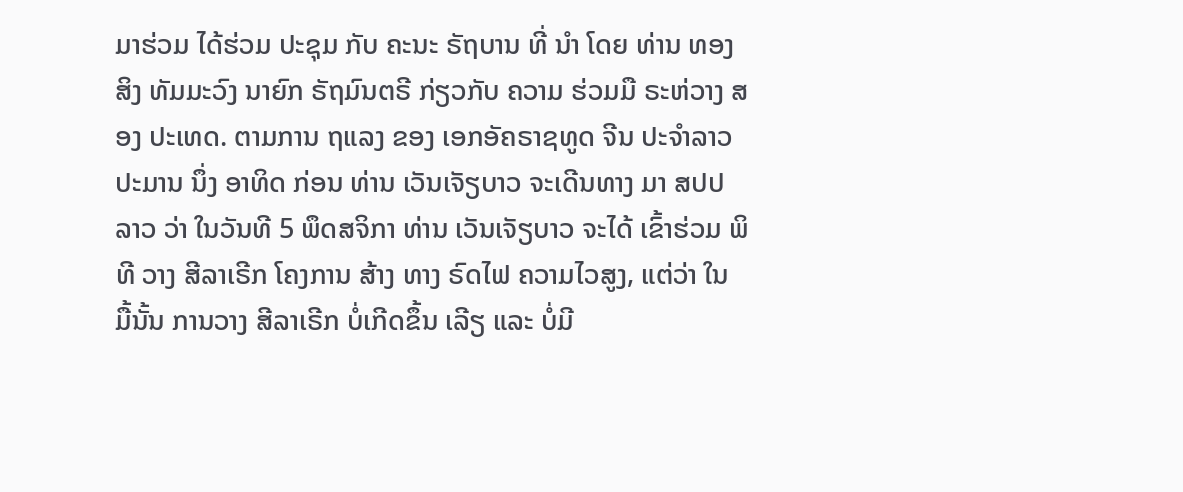ມາຮ່ວມ ໄດ້ຮ່ວມ ປະຊຸມ ກັບ ຄະນະ ຣັຖບານ ທີ່ ນໍາ ໂດຍ ທ່ານ ທອງສິງ ທັມມະວົງ ນາຍົກ ຣັຖມົນຕຣີ ກ່ຽວກັບ ຄວາມ ຮ່ວມມື ຣະຫ່ວາງ ສອງ ປະເທດ. ຕາມການ ຖແລງ ຂອງ ເອກອັຄຣາຊທູດ ຈີນ ປະຈໍາລາວ ປະມານ ນຶ່ງ ອາທິດ ກ່ອນ ທ່ານ ເວັນເຈັຽບາວ ຈະເດີນທາງ ມາ ສປປລາວ ວ່າ ໃນວັນທີ 5 ພຶດສຈິກາ ທ່ານ ເວັນເຈັຽບາວ ຈະໄດ້ ເຂົ້າຮ່ວມ ພິທີ ວາງ ສີລາເຣີກ ໂຄງການ ສ້າງ ທາງ ຣົດໄຟ ຄວາມໄວສູງ, ແຕ່ວ່າ ໃນ ມື້ນັ້ນ ການວາງ ສີລາເຣີກ ບໍ່ເກີດຂຶ້ນ ເລີຽ ແລະ ບໍ່ມີ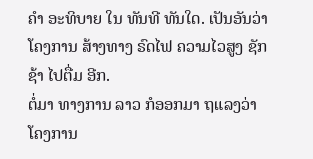ຄໍາ ອະທິບາຍ ໃນ ທັນທີ ທັນໃດ. ເປັນອັນວ່າ ໂຄງການ ສ້າງທາງ ຣົດໄຟ ຄວາມໄວສູງ ຊັກຊ້າ ໄປຕື່ມ ອີກ.
ຕໍ່ມາ ທາງການ ລາວ ກໍອອກມາ ຖແລງວ່າ ໂຄງການ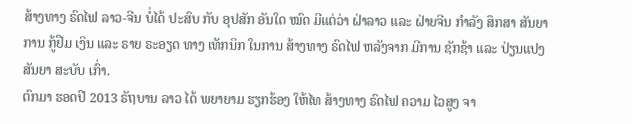ສ້າງທາງ ຣົດໄຟ ລາວ-ຈີນ ບໍ່ໄດ້ ປະສົບ ກັບ ອຸປສັກ ອັນໃດ ໝົດ ມີແຕ່ວ່າ ຝ່າລາວ ແລະ ຝ່າຍຈີນ ກໍາລັງ ສຶກສາ ສັນຍາ ການ ກູ້ຢືມ ເງິນ ແລະ ຣາຍ ຣະອຽດ ທາງ ເທັກນິກ ໃນການ ສ້າງທາງ ຣົດໄຟ ຫລັງຈາກ ມີການ ຊັກຊ້າ ແລະ ປ່ຽນແປງ ສັນຍາ ສະບັບ ເກົ່າ.
ຕົກມາ ຮອດປີ 2013 ຣັຖບານ ລາວ ໄດ້ ພຍາຍາມ ຮຽກຮ້ອງ ໃຫ້ໄທ ສ້າງທາງ ຣົດໄຟ ຄວາມ ໄວສູງ ຈາ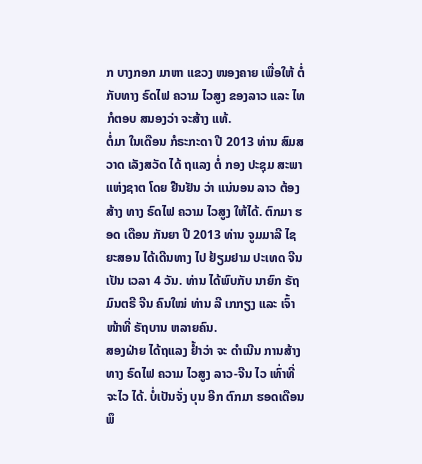ກ ບາງກອກ ມາຫາ ແຂວງ ໜອງຄາຍ ເພື່ອໃຫ້ ຕໍ່ ກັບທາງ ຣົດໄຟ ຄວາມ ໄວສູງ ຂອງລາວ ແລະ ໄທ ກໍຕອບ ສນອງວ່າ ຈະສ້າງ ແທ້.
ຕໍ່ມາ ໃນເດືອນ ກໍຣະກະດາ ປີ 2013 ທ່ານ ສົມສວາດ ເລັງສວັດ ໄດ້ ຖແລງ ຕໍ່ ກອງ ປະຊຸມ ສະພາ ແຫ່ງຊາຕ ໂດຍ ຢືນຢັນ ວ່າ ແນ່ນອນ ລາວ ຕ້ອງສ້າງ ທາງ ຣົດໄຟ ຄວາມ ໄວສູງ ໃຫ້ໄດ້. ຕົກມາ ຮອດ ເດືອນ ກັນຍາ ປີ 2013 ທ່ານ ຈູມມາລີ ໄຊຍະສອນ ໄດ້ເດີນທາງ ໄປ ຢ້ຽມຢາມ ປະເທດ ຈີນ ເປັນ ເວລາ 4 ວັນ. ທ່ານ ໄດ້ພົບກັບ ນາຍົກ ຣັຖມົນຕຣີ ຈີນ ຄົນໃໝ່ ທ່ານ ລີ ເກກຽງ ແລະ ເຈົ້າໜ້າທີ່ ຣັຖບານ ຫລາຍຄົນ.
ສອງຝ່າຍ ໄດ້ຖແລງ ຢໍ້າວ່າ ຈະ ດໍາເນີນ ການສ້າງ ທາງ ຣົດໄຟ ຄວາມ ໄວສູງ ລາວ-ຈີນ ໄວ ເທົ່າທີ່ ຈະໄວ ໄດ້. ບໍ່ເປັນຈັ່ງ ບຸນ ອີກ ຕົກມາ ຮອດເດືອນ ພຶ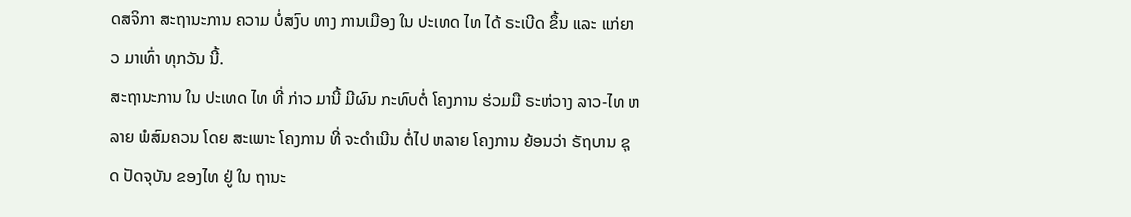ດສຈິກາ ສະຖານະການ ຄວາມ ບໍ່ສງົບ ທາງ ການເມືອງ ໃນ ປະເທດ ໄທ ໄດ້ ຣະເບີດ ຂຶ້ນ ແລະ ແກ່ຍາວ ມາເທົ່າ ທຸກວັນ ນີ້.
ສະຖານະການ ໃນ ປະເທດ ໄທ ທີ່ ກ່າວ ມານີ້ ມີຜົນ ກະທົບຕໍ່ ໂຄງການ ຮ່ວມມື ຣະຫ່ວາງ ລາວ-ໄທ ຫລາຍ ພໍສົມຄວນ ໂດຍ ສະເພາະ ໂຄງການ ທີ່ ຈະດໍາເນີນ ຕໍ່ໄປ ຫລາຍ ໂຄງການ ຍ້ອນວ່າ ຣັຖບານ ຊຸດ ປັດຈຸບັນ ຂອງໄທ ຢູ່ ໃນ ຖານະ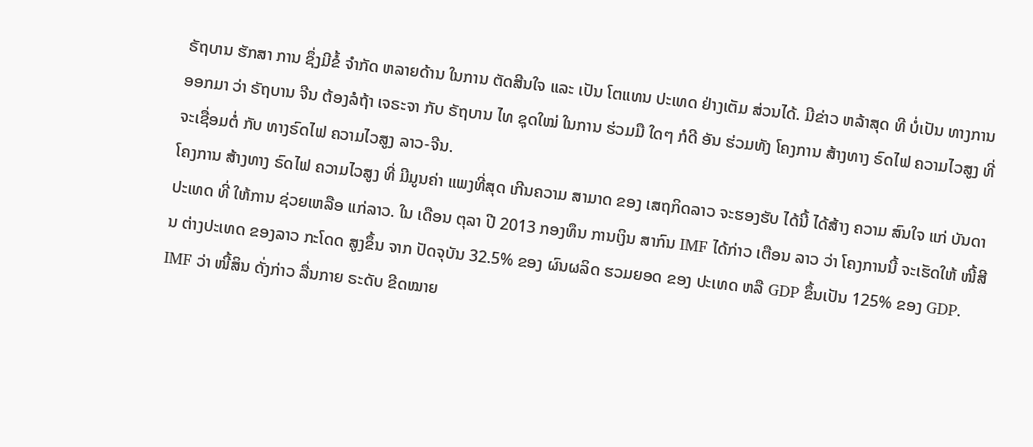ຣັຖບານ ຮັກສາ ການ ຊຶ່ງມີຂໍ້ ຈໍາກັດ ຫລາຍດ້ານ ໃນການ ຕັດສີນໃຈ ແລະ ເປັນ ໂຕແທນ ປະເທດ ຢ່າງເຕັມ ສ່ວນໄດ້. ມີຂ່າວ ຫລ້າສຸດ ທີ ບໍ່ເປັນ ທາງການ ອອກມາ ວ່າ ຣັຖບານ ຈີນ ຕ້ອງລໍຖ້າ ເຈຣະຈາ ກັບ ຣັຖບານ ໄທ ຊຸດໃໝ່ ໃນການ ຮ່ວມມື ໃດໆ ກໍດີ ອັນ ຮ່ວມທັງ ໂຄງການ ສ້າງທາງ ຣົດໄຟ ຄວາມໄວສູງ ທີ່ ຈະເຊື່ອມຕໍ່ ກັບ ທາງຣົດໄຟ ຄວາມໄວສູງ ລາວ-ຈີນ.
ໂຄງການ ສ້າງທາງ ຣົດໄຟ ຄວາມໄວສູງ ທີ່ ມີມູນຄ່າ ແພງທີ່ສຸດ ເກີນຄວາມ ສາມາດ ຂອງ ເສຖກິດລາວ ຈະຮອງຮັບ ໄດ້ນີ້ ໄດ້ສ້າງ ຄວາມ ສົນໃຈ ແກ່ ບັນດາ ປະເທດ ທີ່ ໃຫ້ການ ຊ່ວຍເຫລືອ ແກ່ລາວ. ໃນ ເດືອນ ຕຸລາ ປີ 2013 ກອງທຶນ ການເງິນ ສາກົນ IMF ໄດ້ກ່າວ ເຕືອນ ລາວ ວ່າ ໂຄງການນີ້ ຈະເຮັດໃຫ້ ໜີ້ສີນ ຕ່າງປະເທດ ຂອງລາວ ກະໂດດ ສູງຂຶ້ນ ຈາກ ປັດຈຸບັນ 32.5% ຂອງ ຜົນຜລິດ ຮວມຍອດ ຂອງ ປະເທດ ຫລື GDP ຂຶ້ນເປັນ 125% ຂອງ GDP. IMF ວ່າ ໜີ້ສິນ ດັ່ງກ່າວ ລື່ນກາຍ ຣະດັບ ຂີດໝາຍ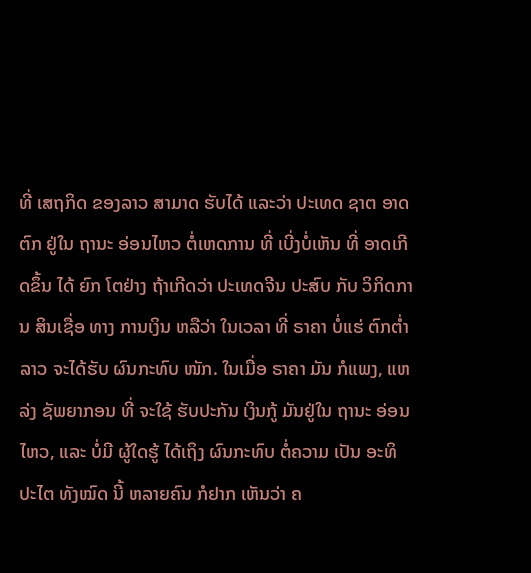ທີ່ ເສຖກິດ ຂອງລາວ ສາມາດ ຮັບໄດ້ ແລະວ່າ ປະເທດ ຊາຕ ອາດຕົກ ຢູ່ໃນ ຖານະ ອ່ອນໄຫວ ຕໍ່ເຫດການ ທີ່ ເບີ່ງບໍ່ເຫັນ ທີ່ ອາດເກີດຂຶ້ນ ໄດ້ ຍົກ ໂຕຢ່າງ ຖ້າເກີດວ່າ ປະເທດຈີນ ປະສົບ ກັບ ວິກິດການ ສິນເຊື່ອ ທາງ ການເງິນ ຫລືວ່າ ໃນເວລາ ທີ່ ຣາຄາ ບໍ່ແຮ່ ຕົກຕໍ່າ ລາວ ຈະໄດ້ຮັບ ຜົນກະທົບ ໜັກ. ໃນເມື່ອ ຣາຄາ ມັນ ກໍແພງ, ແຫລ່ງ ຊັພຍາກອນ ທີ່ ຈະໃຊ້ ຮັບປະກັນ ເງິນກູ້ ມັນຢູ່ໃນ ຖານະ ອ່ອນໄຫວ, ແລະ ບໍ່ມີ ຜູ້ໃດຮູ້ ໄດ້ເຖິງ ຜົນກະທົບ ຕໍ່ຄວາມ ເປັນ ອະທິປະໄຕ ທັງໝົດ ນີ້ ຫລາຍຄົນ ກໍຢາກ ເຫັນວ່າ ຄ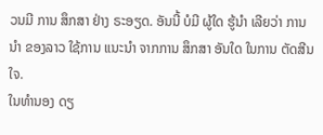ວນມີ ການ ສຶກສາ ຢ່າງ ຣະອຽດ. ອັນນີ້ ບໍມີ ຜູ້ໃດ ຮູ້ນໍາ ເລີຍວ່າ ການນໍາ ຂອງລາວ ໃຊ້ການ ແນະນໍາ ຈາກການ ສຶກສາ ອັນໃດ ໃນການ ຕັດສີນໃຈ.
ໃນທໍານອງ ດຽ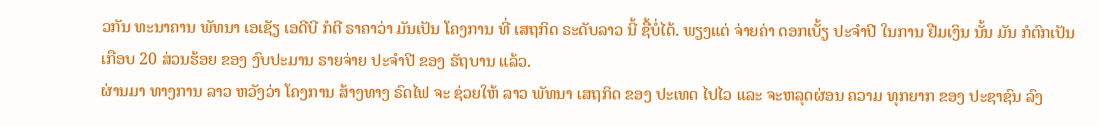ວກັນ ທະນາຄານ ພັທນາ ເອເຊັຽ ເອດີບີ ກໍຕີ ຣາຄາວ່າ ມັນເປັນ ໂຄງການ ທີ່ ເສຖກິດ ຣະດັບລາວ ນີ້ ຊື້ບໍ່ໄດ້. ພຽງແຕ່ ຈ່າຍຄ່າ ດອກເບັ້ຽ ປະຈໍາປີ ໃນການ ຢືມເງິນ ນັ້ນ ມັນ ກໍຕົກເປັນ ເກືອບ 20 ສ່ວນຮ້ອຍ ຂອງ ງົບປະມານ ຣາຍຈ່າຍ ປະຈໍາປີ ຂອງ ຣັຖບານ ແລ້ວ.
ຜ່ານມາ ທາງການ ລາວ ຫວັງວ່າ ໂຄງການ ສ້າງທາງ ຣົດໄຟ ຈະ ຊ່ວຍໃຫ້ ລາວ ພັທນາ ເສຖກິດ ຂອງ ປະເທດ ໄປໄວ ແລະ ຈະຫລຸດຜ່ອນ ຄວາມ ທຸກຍາກ ຂອງ ປະຊາຊົນ ລົງ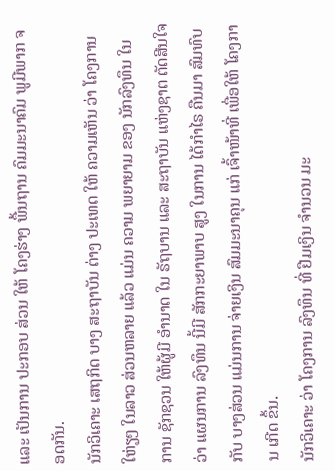ແລະ ເປັນການ ປະກອບ ສ່ວນ ໃຫ້ ໂຄງຮ່າງ ພື້ນຖານ ຄົມມະນາຄົມ ພູມີພາກ ຈອດກັນ.
ນັກວິເຄາະ ເສຖກິດ ບາງ ສະຖາບັນ ຕ່າງ ປະເທດ ໃຫ້ ຄວາມເຫັນ ວ່າ ໂຄງການ ໃຫ່ຽໆ ໃນລາວ ສ່ວນຫລາຍ ແລ້ວ ແມ່ນ ຄວາມ ພຍາຍາມ ຂອງ ນັກລົງທຶນ ໃນການ ຊັກຊວນ ໃຫ້ຜູ້ມີ ອໍານາດ ໃນ ຣັຖບານ ແລະ ສະຖາບັນ ແຫ່ງຊາຕ ຕັດສີນໃຈ ວ່າ ແຜນການ ລົງທຶນ ນີ້ມີ ສັກກະຍາພາບ ສູງ ໃນການ ໄດ້ກໍາໄຣ ຄືນມາ ສົມທົບ ກັບ ບາງສ່ວນ ແມ່ນການ ຈ່າຍເງິນ ສົມມະນາຄຸນ ແກ່ ເຈົ້າໜ້າທີ່ ເພື່ອໃຫ້ ໂຄງການ ເກີດ ຂຶ້ນ.
ນັກວິເຄາະ ວ່າ ໂຄງການ ລົງທຶນ ທີ່ ຢືມເງິນ ຈໍານວນ ມະ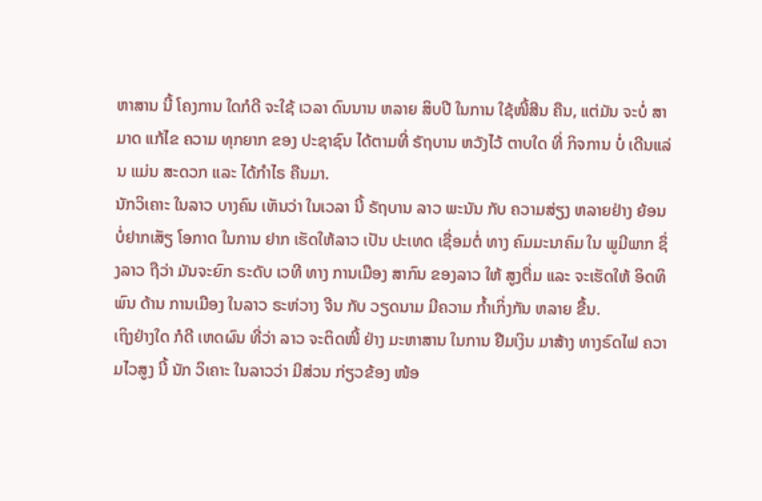ຫາສານ ນີ້ ໂຄງການ ໃດກໍດີ ຈະໃຊ້ ເວລາ ດົນນານ ຫລາຍ ສິບປີ ໃນການ ໃຊ້ໜີ້ສີນ ຄືນ, ແຕ່ມັນ ຈະບໍ່ ສາມາດ ແກ້ໄຂ ຄວາມ ທຸກຍາກ ຂອງ ປະຊາຊົນ ໄດ້ຕາມທີ່ ຣັຖບານ ຫວັງໄວ້ ຕາບໃດ ທີ່ ກິຈການ ບໍ່ ເດີນແລ່ນ ແມ່ນ ສະດວກ ແລະ ໄດ້ກໍາໄຣ ຄືນມາ.
ນັກວິເຄາະ ໃນລາວ ບາງຄົນ ເຫັນວ່າ ໃນເວລາ ນີ້ ຣັຖບານ ລາວ ພະນັນ ກັບ ຄວາມສ່ຽງ ຫລາຍຢ່າງ ຍ້ອນ ບໍ່ຢາກເສັຽ ໂອກາດ ໃນການ ຢາກ ເຮັດໃຫ້ລາວ ເປັນ ປະເທດ ເຊື່ອມຕໍ່ ທາງ ຄົມມະນາຄົມ ໃນ ພູມີພາກ ຊຶ່ງລາວ ຖືວ່າ ມັນຈະຍົກ ຣະດັບ ເວທີ ທາງ ການເມືອງ ສາກົນ ຂອງລາວ ໃຫ້ ສູງຕື່ມ ແລະ ຈະເຮັດໃຫ້ ອິດທິພົນ ດ້ານ ການເມືອງ ໃນລາວ ຣະຫ່ວາງ ຈີນ ກັບ ວຽດນາມ ມີຄວາມ ກໍ້າເກິ່ງກັນ ຫລາຍ ຂື້ນ.
ເຖິງຢ່າງໃດ ກໍດີ ເຫດຜົນ ທີ່ວ່າ ລາວ ຈະຕິດໜີ້ ຢ່າງ ມະຫາສານ ໃນການ ຢືມເງິນ ມາສ້າງ ທາງຣົດໄຟ ຄວາມໄວສູງ ນີ້ ນັກ ວິເຄາະ ໃນລາວວ່າ ມີສ່ວນ ກ່ຽວຂ້ອງ ໜ້ອ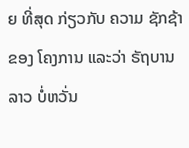ຍ ທີ່ສຸດ ກ່ຽວກັບ ຄວາມ ຊັກຊ້າ ຂອງ ໂຄງການ ແລະວ່າ ຣັຖບານ ລາວ ບໍ່ຫວັ່ນ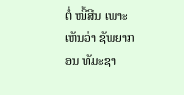ຕໍ່ ໜີ້ສີນ ເພາະ ເຫັນວ່າ ຊັພຍາກອນ ທັມະຊາ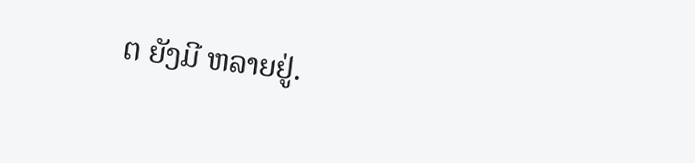ຕ ຍັງມີ ຫລາຍຢູ່.